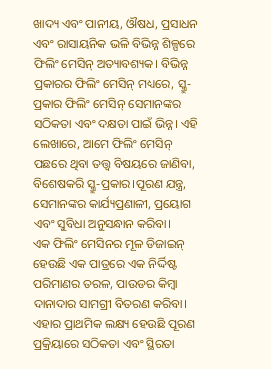ଖାଦ୍ୟ ଏବଂ ପାନୀୟ, ଔଷଧ, ପ୍ରସାଧନ ଏବଂ ରାସାୟନିକ ଭଳି ବିଭିନ୍ନ ଶିଳ୍ପରେ ଫିଲିଂ ମେସିନ୍ ଅତ୍ୟାବଶ୍ୟକ। ବିଭିନ୍ନ ପ୍ରକାରର ଫିଲିଂ ମେସିନ୍ ମଧ୍ୟରେ, ସ୍କ୍ରୁ-ପ୍ରକାର ଫିଲିଂ ମେସିନ୍ ସେମାନଙ୍କର ସଠିକତା ଏବଂ ଦକ୍ଷତା ପାଇଁ ଭିନ୍ନ। ଏହି ଲେଖାରେ, ଆମେ ଫିଲିଂ ମେସିନ୍ ପଛରେ ଥିବା ତତ୍ତ୍ୱ ବିଷୟରେ ଜାଣିବା, ବିଶେଷକରି ସ୍କ୍ରୁ-ପ୍ରକାର।ପୂରଣ ଯନ୍ତ୍ର, ସେମାନଙ୍କର କାର୍ଯ୍ୟପ୍ରଣାଳୀ, ପ୍ରୟୋଗ ଏବଂ ସୁବିଧା ଅନୁସନ୍ଧାନ କରିବା।
ଏକ ଫିଲିଂ ମେସିନର ମୂଳ ଡିଜାଇନ୍ ହେଉଛି ଏକ ପାତ୍ରରେ ଏକ ନିର୍ଦ୍ଦିଷ୍ଟ ପରିମାଣର ତରଳ, ପାଉଡର କିମ୍ବା ଦାନାଦାର ସାମଗ୍ରୀ ବିତରଣ କରିବା। ଏହାର ପ୍ରାଥମିକ ଲକ୍ଷ୍ୟ ହେଉଛି ପୂରଣ ପ୍ରକ୍ରିୟାରେ ସଠିକତା ଏବଂ ସ୍ଥିରତା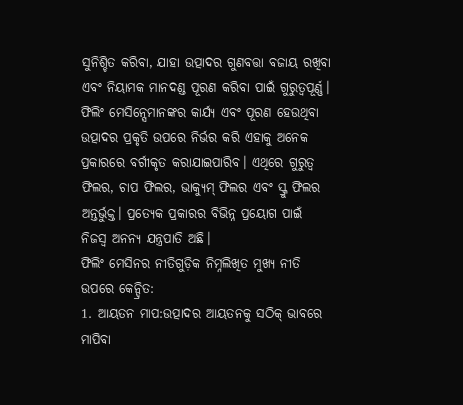ସୁନିଶ୍ଚିତ କରିବା, ଯାହା ଉତ୍ପାଦର ଗୁଣବତ୍ତା ବଜାୟ ରଖିବା ଏବଂ ନିୟାମକ ମାନଦଣ୍ଡ ପୂରଣ କରିବା ପାଇଁ ଗୁରୁତ୍ୱପୂର୍ଣ୍ଣ।
ଫିଲିଂ ମେସିନ୍ସେମାନଙ୍କର କାର୍ଯ୍ୟ ଏବଂ ପୂରଣ ହେଉଥିବା ଉତ୍ପାଦର ପ୍ରକୃତି ଉପରେ ନିର୍ଭର କରି ଏହାକୁ ଅନେକ ପ୍ରକାରରେ ବର୍ଗୀକୃତ କରାଯାଇପାରିବ। ଏଥିରେ ଗୁରୁତ୍ବ ଫିଲର, ଚାପ ଫିଲର, ଭାକ୍ୟୁମ୍ ଫିଲର ଏବଂ ସ୍କ୍ରୁ ଫିଲର ଅନ୍ତର୍ଭୁକ୍ତ। ପ୍ରତ୍ୟେକ ପ୍ରକାରର ବିଭିନ୍ନ ପ୍ରୟୋଗ ପାଇଁ ନିଜସ୍ୱ ଅନନ୍ୟ ଯନ୍ତ୍ରପାତି ଅଛି।
ଫିଲିଂ ମେସିନର ନୀତିଗୁଡ଼ିକ ନିମ୍ନଲିଖିତ ମୁଖ୍ୟ ନୀତି ଉପରେ କେନ୍ଦ୍ରିତ:
1. ଆୟତନ ମାପ:ଉତ୍ପାଦର ଆୟତନକୁ ସଠିକ୍ ଭାବରେ ମାପିବା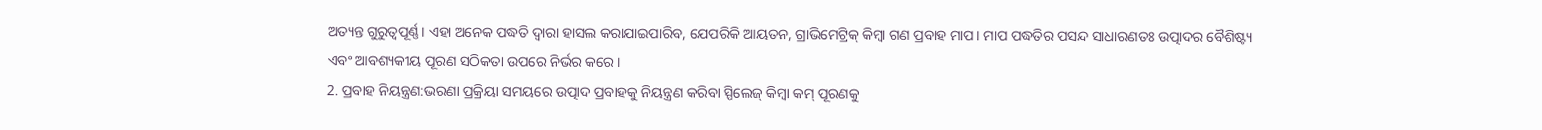ଅତ୍ୟନ୍ତ ଗୁରୁତ୍ୱପୂର୍ଣ୍ଣ। ଏହା ଅନେକ ପଦ୍ଧତି ଦ୍ୱାରା ହାସଲ କରାଯାଇପାରିବ, ଯେପରିକି ଆୟତନ, ଗ୍ରାଭିମେଟ୍ରିକ୍ କିମ୍ବା ଗଣ ପ୍ରବାହ ମାପ। ମାପ ପଦ୍ଧତିର ପସନ୍ଦ ସାଧାରଣତଃ ଉତ୍ପାଦର ବୈଶିଷ୍ଟ୍ୟ ଏବଂ ଆବଶ୍ୟକୀୟ ପୂରଣ ସଠିକତା ଉପରେ ନିର୍ଭର କରେ।
2. ପ୍ରବାହ ନିୟନ୍ତ୍ରଣ:ଭରଣା ପ୍ରକ୍ରିୟା ସମୟରେ ଉତ୍ପାଦ ପ୍ରବାହକୁ ନିୟନ୍ତ୍ରଣ କରିବା ସ୍ପିଲେଜ୍ କିମ୍ବା କମ୍ ପୂରଣକୁ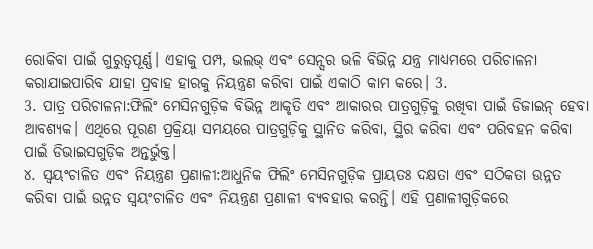ରୋକିବା ପାଇଁ ଗୁରୁତ୍ୱପୂର୍ଣ୍ଣ। ଏହାକୁ ପମ୍ପ, ଭଲଭ୍ ଏବଂ ସେନ୍ସର ଭଳି ବିଭିନ୍ନ ଯନ୍ତ୍ର ମାଧ୍ୟମରେ ପରିଚାଳନା କରାଯାଇପାରିବ ଯାହା ପ୍ରବାହ ହାରକୁ ନିୟନ୍ତ୍ରଣ କରିବା ପାଇଁ ଏକାଠି କାମ କରେ। 3.
3. ପାତ୍ର ପରିଚାଳନା:ଫିଲିଂ ମେସିନଗୁଡ଼ିକ ବିଭିନ୍ନ ଆକୃତି ଏବଂ ଆକାରର ପାତ୍ରଗୁଡ଼ିକୁ ରଖିବା ପାଇଁ ଡିଜାଇନ୍ ହେବା ଆବଶ୍ୟକ। ଏଥିରେ ପୂରଣ ପ୍ରକ୍ରିୟା ସମୟରେ ପାତ୍ରଗୁଡ଼ିକୁ ସ୍ଥାନିତ କରିବା, ସ୍ଥିର କରିବା ଏବଂ ପରିବହନ କରିବା ପାଇଁ ଡିଭାଇସଗୁଡ଼ିକ ଅନ୍ତର୍ଭୁକ୍ତ।
୪. ସ୍ୱୟଂଚାଳିତ ଏବଂ ନିୟନ୍ତ୍ରଣ ପ୍ରଣାଳୀ:ଆଧୁନିକ ଫିଲିଂ ମେସିନଗୁଡ଼ିକ ପ୍ରାୟତଃ ଦକ୍ଷତା ଏବଂ ସଠିକତା ଉନ୍ନତ କରିବା ପାଇଁ ଉନ୍ନତ ସ୍ୱୟଂଚାଳିତ ଏବଂ ନିୟନ୍ତ୍ରଣ ପ୍ରଣାଳୀ ବ୍ୟବହାର କରନ୍ତି। ଏହି ପ୍ରଣାଳୀଗୁଡ଼ିକରେ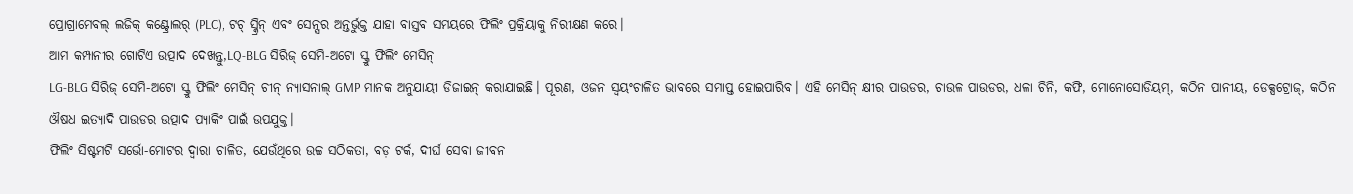ପ୍ରୋଗ୍ରାମେବଲ୍ ଲଜିକ୍ କଣ୍ଟ୍ରୋଲର୍ (PLC), ଟଚ୍ ସ୍କ୍ରିନ୍ ଏବଂ ସେନ୍ସର ଅନ୍ତର୍ଭୁକ୍ତ ଯାହା ବାସ୍ତବ ସମୟରେ ଫିଲିଂ ପ୍ରକ୍ରିୟାକୁ ନିରୀକ୍ଷଣ କରେ।
ଆମ କମ୍ପାନୀର ଗୋଟିଏ ଉତ୍ପାଦ ଦେଖନ୍ତୁ,LQ-BLG ସିରିଜ୍ ସେମି-ଅଟୋ ସ୍କ୍ରୁ ଫିଲିଂ ମେସିନ୍
LG-BLG ସିରିଜ୍ ସେମି-ଅଟୋ ସ୍କ୍ରୁ ଫିଲିଂ ମେସିନ୍ ଚୀନ୍ ନ୍ୟାସନାଲ୍ GMP ମାନକ ଅନୁଯାୟୀ ଡିଜାଇନ୍ କରାଯାଇଛି। ପୂରଣ, ଓଜନ ସ୍ୱୟଂଚାଳିତ ଭାବରେ ସମାପ୍ତ ହୋଇପାରିବ। ଏହି ମେସିନ୍ କ୍ଷୀର ପାଉଡର, ଚାଉଳ ପାଉଡର, ଧଳା ଚିନି, କଫି, ମୋନୋସୋଡିୟମ୍, କଠିନ ପାନୀୟ, ଡେକ୍ସଟ୍ରୋଜ୍, କଠିନ ଔଷଧ ଇତ୍ୟାଦି ପାଉଡର ଉତ୍ପାଦ ପ୍ୟାକିଂ ପାଇଁ ଉପଯୁକ୍ତ।
ଫିଲିଂ ସିଷ୍ଟମଟି ସର୍ଭୋ-ମୋଟର ଦ୍ୱାରା ଚାଳିତ, ଯେଉଁଥିରେ ଉଚ୍ଚ ସଠିକତା, ବଡ଼ ଟର୍କ, ଦୀର୍ଘ ସେବା ଜୀବନ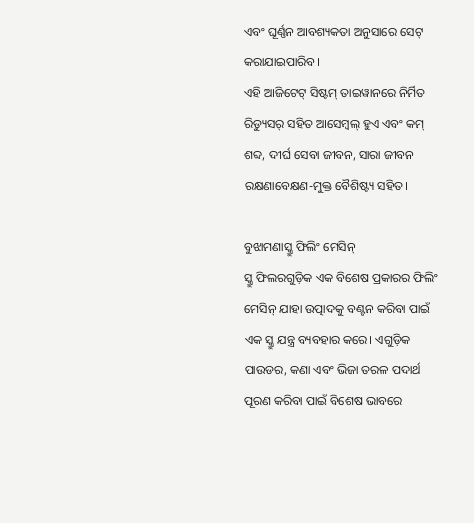ଏବଂ ଘୂର୍ଣ୍ଣନ ଆବଶ୍ୟକତା ଅନୁସାରେ ସେଟ୍ କରାଯାଇପାରିବ।
ଏହି ଆଜିଟେଟ୍ ସିଷ୍ଟମ୍ ତାଇୱାନରେ ନିର୍ମିତ ରିଡ୍ୟୁସର୍ ସହିତ ଆସେମ୍ବଲ୍ ହୁଏ ଏବଂ କମ୍ ଶବ୍ଦ, ଦୀର୍ଘ ସେବା ଜୀବନ, ସାରା ଜୀବନ ରକ୍ଷଣାବେକ୍ଷଣ-ମୁକ୍ତ ବୈଶିଷ୍ଟ୍ୟ ସହିତ।

ବୁଝାମଣାସ୍କ୍ରୁ ଫିଲିଂ ମେସିନ୍
ସ୍କ୍ରୁ ଫିଲରଗୁଡ଼ିକ ଏକ ବିଶେଷ ପ୍ରକାରର ଫିଲିଂ ମେସିନ୍ ଯାହା ଉତ୍ପାଦକୁ ବଣ୍ଟନ କରିବା ପାଇଁ ଏକ ସ୍କ୍ରୁ ଯନ୍ତ୍ର ବ୍ୟବହାର କରେ। ଏଗୁଡ଼ିକ ପାଉଡର, କଣା ଏବଂ ଭିଜା ତରଳ ପଦାର୍ଥ ପୂରଣ କରିବା ପାଇଁ ବିଶେଷ ଭାବରେ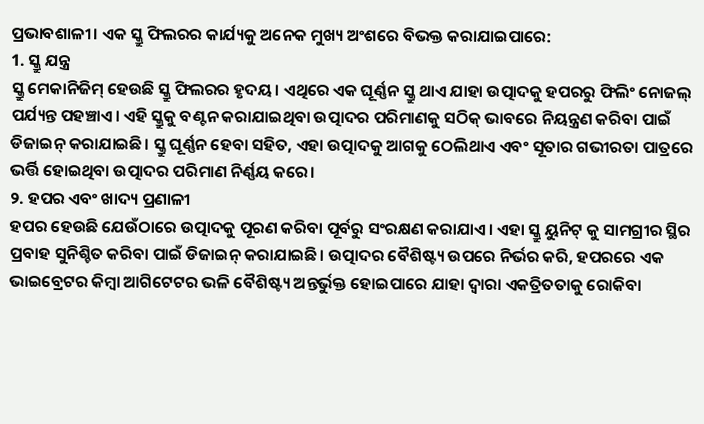ପ୍ରଭାବଶାଳୀ। ଏକ ସ୍କ୍ରୁ ଫିଲରର କାର୍ଯ୍ୟକୁ ଅନେକ ମୁଖ୍ୟ ଅଂଶରେ ବିଭକ୍ତ କରାଯାଇପାରେ:
1. ସ୍କ୍ରୁ ଯନ୍ତ୍ର
ସ୍କ୍ରୁ ମେକାନିଜିମ୍ ହେଉଛି ସ୍କ୍ରୁ ଫିଲରର ହୃଦୟ। ଏଥିରେ ଏକ ଘୂର୍ଣ୍ଣନ ସ୍କ୍ରୁ ଥାଏ ଯାହା ଉତ୍ପାଦକୁ ହପରରୁ ଫିଲିଂ ନୋଜଲ୍ ପର୍ଯ୍ୟନ୍ତ ପହଞ୍ଚାଏ। ଏହି ସ୍କ୍ରୁକୁ ବଣ୍ଟନ କରାଯାଇଥିବା ଉତ୍ପାଦର ପରିମାଣକୁ ସଠିକ୍ ଭାବରେ ନିୟନ୍ତ୍ରଣ କରିବା ପାଇଁ ଡିଜାଇନ୍ କରାଯାଇଛି। ସ୍କ୍ରୁ ଘୂର୍ଣ୍ଣନ ହେବା ସହିତ, ଏହା ଉତ୍ପାଦକୁ ଆଗକୁ ଠେଲିଥାଏ ଏବଂ ସୂତାର ଗଭୀରତା ପାତ୍ରରେ ଭର୍ତ୍ତି ହୋଇଥିବା ଉତ୍ପାଦର ପରିମାଣ ନିର୍ଣ୍ଣୟ କରେ।
୨. ହପର ଏବଂ ଖାଦ୍ୟ ପ୍ରଣାଳୀ
ହପର ହେଉଛି ଯେଉଁଠାରେ ଉତ୍ପାଦକୁ ପୂରଣ କରିବା ପୂର୍ବରୁ ସଂରକ୍ଷଣ କରାଯାଏ। ଏହା ସ୍କ୍ରୁ ୟୁନିଟ୍ କୁ ସାମଗ୍ରୀର ସ୍ଥିର ପ୍ରବାହ ସୁନିଶ୍ଚିତ କରିବା ପାଇଁ ଡିଜାଇନ୍ କରାଯାଇଛି। ଉତ୍ପାଦର ବୈଶିଷ୍ଟ୍ୟ ଉପରେ ନିର୍ଭର କରି, ହପରରେ ଏକ ଭାଇବ୍ରେଟର କିମ୍ବା ଆଗିଟେଟର ଭଳି ବୈଶିଷ୍ଟ୍ୟ ଅନ୍ତର୍ଭୁକ୍ତ ହୋଇପାରେ ଯାହା ଦ୍ଵାରା ଏକତ୍ରିତତାକୁ ରୋକିବା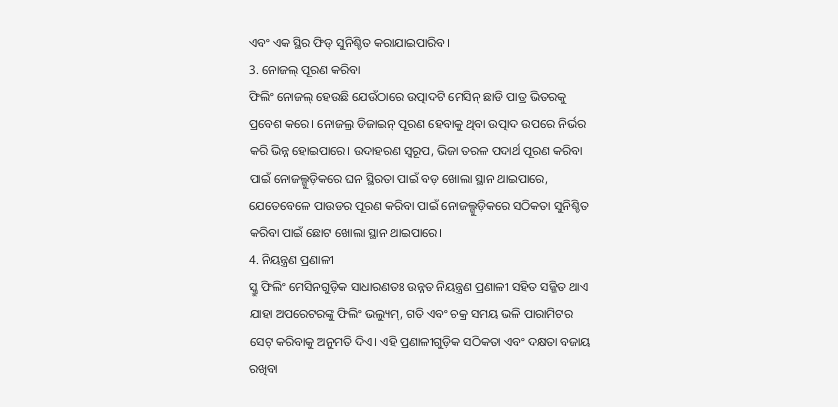ଏବଂ ଏକ ସ୍ଥିର ଫିଡ୍ ସୁନିଶ୍ଚିତ କରାଯାଇପାରିବ।
3. ନୋଜଲ୍ ପୂରଣ କରିବା
ଫିଲିଂ ନୋଜଲ୍ ହେଉଛି ଯେଉଁଠାରେ ଉତ୍ପାଦଟି ମେସିନ୍ ଛାଡି ପାତ୍ର ଭିତରକୁ ପ୍ରବେଶ କରେ। ନୋଜଲ୍ର ଡିଜାଇନ୍ ପୂରଣ ହେବାକୁ ଥିବା ଉତ୍ପାଦ ଉପରେ ନିର୍ଭର କରି ଭିନ୍ନ ହୋଇପାରେ। ଉଦାହରଣ ସ୍ୱରୂପ, ଭିଜା ତରଳ ପଦାର୍ଥ ପୂରଣ କରିବା ପାଇଁ ନୋଜଲ୍ଗୁଡ଼ିକରେ ଘନ ସ୍ଥିରତା ପାଇଁ ବଡ଼ ଖୋଲା ସ୍ଥାନ ଥାଇପାରେ, ଯେତେବେଳେ ପାଉଡର ପୂରଣ କରିବା ପାଇଁ ନୋଜଲ୍ଗୁଡ଼ିକରେ ସଠିକତା ସୁନିଶ୍ଚିତ କରିବା ପାଇଁ ଛୋଟ ଖୋଲା ସ୍ଥାନ ଥାଇପାରେ।
4. ନିୟନ୍ତ୍ରଣ ପ୍ରଣାଳୀ
ସ୍କ୍ରୁ ଫିଲିଂ ମେସିନଗୁଡ଼ିକ ସାଧାରଣତଃ ଉନ୍ନତ ନିୟନ୍ତ୍ରଣ ପ୍ରଣାଳୀ ସହିତ ସଜ୍ଜିତ ଥାଏ ଯାହା ଅପରେଟରଙ୍କୁ ଫିଲିଂ ଭଲ୍ୟୁମ୍, ଗତି ଏବଂ ଚକ୍ର ସମୟ ଭଳି ପାରାମିଟର ସେଟ୍ କରିବାକୁ ଅନୁମତି ଦିଏ। ଏହି ପ୍ରଣାଳୀଗୁଡ଼ିକ ସଠିକତା ଏବଂ ଦକ୍ଷତା ବଜାୟ ରଖିବା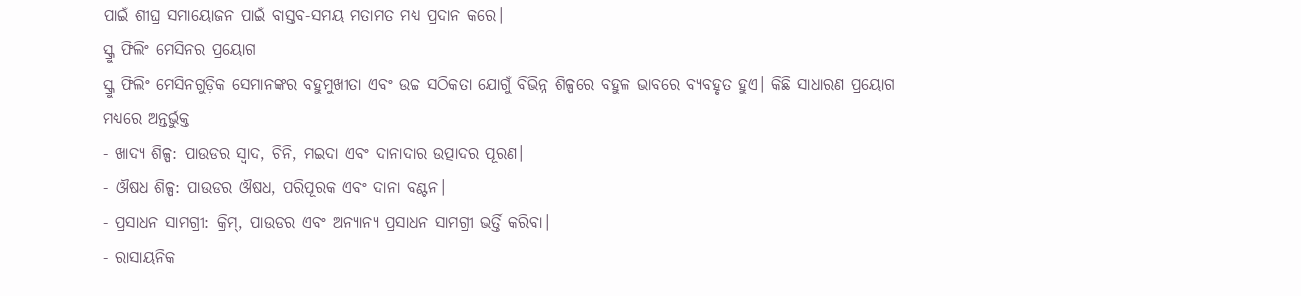ପାଇଁ ଶୀଘ୍ର ସମାୟୋଜନ ପାଇଁ ବାସ୍ତବ-ସମୟ ମତାମତ ମଧ୍ୟ ପ୍ରଦାନ କରେ।
ସ୍କ୍ରୁ ଫିଲିଂ ମେସିନର ପ୍ରୟୋଗ
ସ୍କ୍ରୁ ଫିଲିଂ ମେସିନଗୁଡ଼ିକ ସେମାନଙ୍କର ବହୁମୁଖୀତା ଏବଂ ଉଚ୍ଚ ସଠିକତା ଯୋଗୁଁ ବିଭିନ୍ନ ଶିଳ୍ପରେ ବହୁଳ ଭାବରେ ବ୍ୟବହୃତ ହୁଏ। କିଛି ସାଧାରଣ ପ୍ରୟୋଗ ମଧ୍ୟରେ ଅନ୍ତର୍ଭୁକ୍ତ
- ଖାଦ୍ୟ ଶିଳ୍ପ: ପାଉଡର ସ୍ୱାଦ, ଚିନି, ମଇଦା ଏବଂ ଦାନାଦାର ଉତ୍ପାଦର ପୂରଣ।
- ଔଷଧ ଶିଳ୍ପ: ପାଉଡର ଔଷଧ, ପରିପୂରକ ଏବଂ ଦାନା ବଣ୍ଟନ।
- ପ୍ରସାଧନ ସାମଗ୍ରୀ: କ୍ରିମ୍, ପାଉଡର ଏବଂ ଅନ୍ୟାନ୍ୟ ପ୍ରସାଧନ ସାମଗ୍ରୀ ଭର୍ତ୍ତି କରିବା।
- ରାସାୟନିକ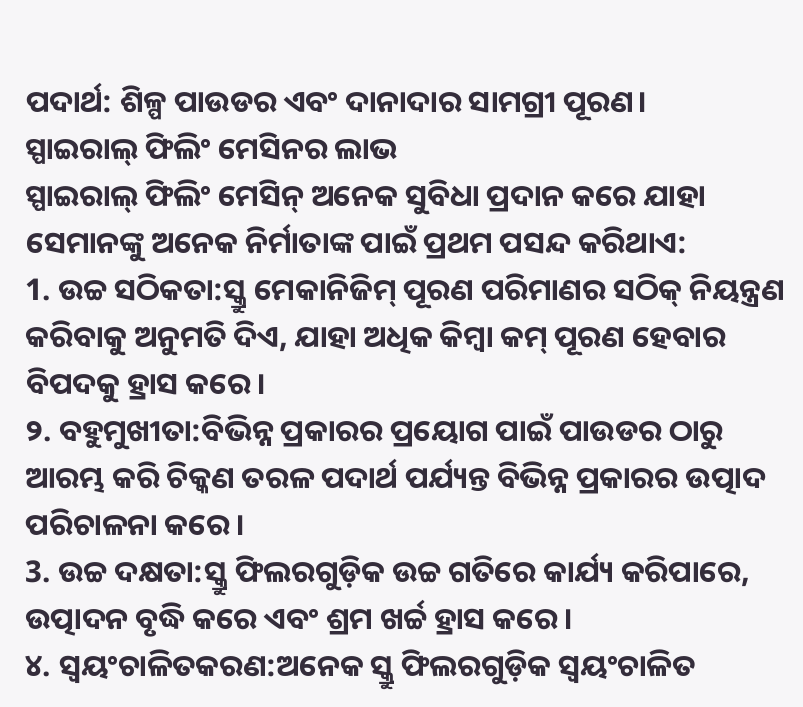ପଦାର୍ଥ: ଶିଳ୍ପ ପାଉଡର ଏବଂ ଦାନାଦାର ସାମଗ୍ରୀ ପୂରଣ।
ସ୍ପାଇରାଲ୍ ଫିଲିଂ ମେସିନର ଲାଭ
ସ୍ପାଇରାଲ୍ ଫିଲିଂ ମେସିନ୍ ଅନେକ ସୁବିଧା ପ୍ରଦାନ କରେ ଯାହା ସେମାନଙ୍କୁ ଅନେକ ନିର୍ମାତାଙ୍କ ପାଇଁ ପ୍ରଥମ ପସନ୍ଦ କରିଥାଏ:
1. ଉଚ୍ଚ ସଠିକତା:ସ୍କ୍ରୁ ମେକାନିଜିମ୍ ପୂରଣ ପରିମାଣର ସଠିକ୍ ନିୟନ୍ତ୍ରଣ କରିବାକୁ ଅନୁମତି ଦିଏ, ଯାହା ଅଧିକ କିମ୍ବା କମ୍ ପୂରଣ ହେବାର ବିପଦକୁ ହ୍ରାସ କରେ।
୨. ବହୁମୁଖୀତା:ବିଭିନ୍ନ ପ୍ରକାରର ପ୍ରୟୋଗ ପାଇଁ ପାଉଡର ଠାରୁ ଆରମ୍ଭ କରି ଚିକ୍କଣ ତରଳ ପଦାର୍ଥ ପର୍ଯ୍ୟନ୍ତ ବିଭିନ୍ନ ପ୍ରକାରର ଉତ୍ପାଦ ପରିଚାଳନା କରେ।
3. ଉଚ୍ଚ ଦକ୍ଷତା:ସ୍କ୍ରୁ ଫିଲରଗୁଡ଼ିକ ଉଚ୍ଚ ଗତିରେ କାର୍ଯ୍ୟ କରିପାରେ, ଉତ୍ପାଦନ ବୃଦ୍ଧି କରେ ଏବଂ ଶ୍ରମ ଖର୍ଚ୍ଚ ହ୍ରାସ କରେ।
୪. ସ୍ୱୟଂଚାଳିତକରଣ:ଅନେକ ସ୍କ୍ରୁ ଫିଲରଗୁଡ଼ିକ ସ୍ୱୟଂଚାଳିତ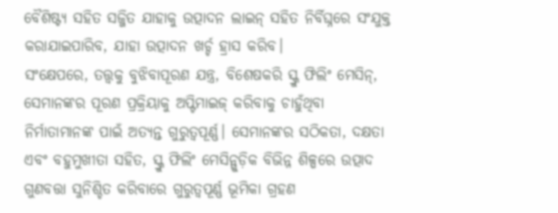ବୈଶିଷ୍ଟ୍ୟ ସହିତ ସଜ୍ଜିତ ଯାହାକୁ ଉତ୍ପାଦନ ଲାଇନ୍ ସହିତ ନିର୍ବିଘ୍ନରେ ସଂଯୁକ୍ତ କରାଯାଇପାରିବ, ଯାହା ଉତ୍ପାଦନ ଖର୍ଚ୍ଚ ହ୍ରାସ କରିବ।
ସଂକ୍ଷେପରେ, ତତ୍ତ୍ୱକୁ ବୁଝିବାପୂରଣ ଯନ୍ତ୍ର, ବିଶେଷକରି ସ୍କ୍ରୁ ଫିଲିଂ ମେସିନ୍, ସେମାନଙ୍କର ପୂରଣ ପ୍ରକ୍ରିୟାକୁ ଅପ୍ଟିମାଇଜ୍ କରିବାକୁ ଚାହୁଁଥିବା ନିର୍ମାତାମାନଙ୍କ ପାଇଁ ଅତ୍ୟନ୍ତ ଗୁରୁତ୍ୱପୂର୍ଣ୍ଣ। ସେମାନଙ୍କର ସଠିକତା, ଦକ୍ଷତା ଏବଂ ବହୁମୁଖୀତା ସହିତ, ସ୍କ୍ରୁ ଫିଲିଂ ମେସିନ୍ଗୁଡ଼ିକ ବିଭିନ୍ନ ଶିଳ୍ପରେ ଉତ୍ପାଦ ଗୁଣବତ୍ତା ସୁନିଶ୍ଚିତ କରିବାରେ ଗୁରୁତ୍ୱପୂର୍ଣ୍ଣ ଭୂମିକା ଗ୍ରହଣ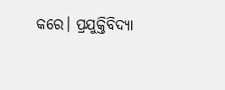କରେ। ପ୍ରଯୁକ୍ତିବିଦ୍ୟା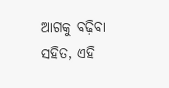ଆଗକୁ ବଢ଼ିବା ସହିତ, ଏହି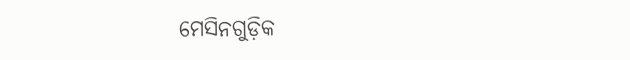ମେସିନଗୁଡ଼ିକ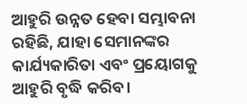ଆହୁରି ଉନ୍ନତ ହେବା ସମ୍ଭାବନା ରହିଛି, ଯାହା ସେମାନଙ୍କର କାର୍ଯ୍ୟକାରିତା ଏବଂ ପ୍ରୟୋଗକୁ ଆହୁରି ବୃଦ୍ଧି କରିବ।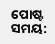ପୋଷ୍ଟ ସମୟ: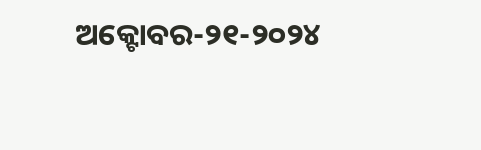ଅକ୍ଟୋବର-୨୧-୨୦୨୪